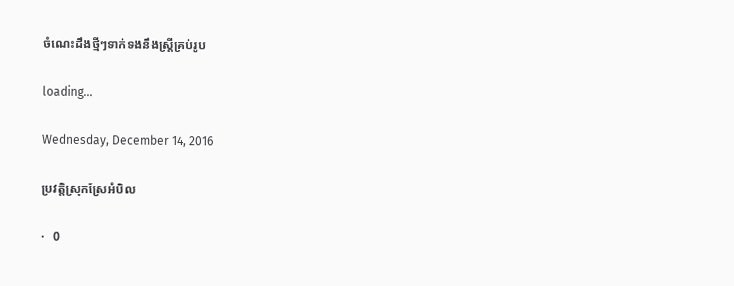ចំណេះដឹងថ្មីៗទាក់ទងនឹងស្ត្រីគ្រប់រូប

loading...

Wednesday, December 14, 2016

ប្រវត្តិស្រុកស្រែអំបិល

·   0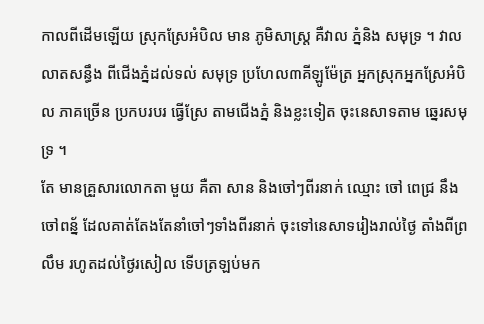កាលពីដើមឡើយ ស្រុកស្រែអំបិល មាន ភូមិសាស្ត្រ គឺវាល ភ្នំនិង សមុទ្រ ។ វាល លាតសន្ធឹង ពីជើងភ្នំដល់ទល់ សមុទ្រ ប្រហែល៣គីឡូម៉ែត្រ អ្នកស្រុកអ្នកស្រែអំបិល ភាគច្រើន ប្រកបរបរ ធ្វើស្រែ តាមជើងភ្នំ និងខ្លះទៀត ចុះនេសាទតាម ឆ្នេរសមុទ្រ ។
តែ មានគ្រួសារលោកតា មួយ គឺតា សាន និងចៅៗពីរនាក់ ឈ្មោះ ចៅ ពេជ្រ នឹងចៅពន័្ន ដែលគាត់តែងតែនាំចៅៗទាំងពីរនាក់ ចុះទៅនេសាទរៀងរាល់ថ្ងៃ តាំងពីព្រលឹម រហូតដល់ថ្ងៃរសៀល ទេីបត្រឡប់មក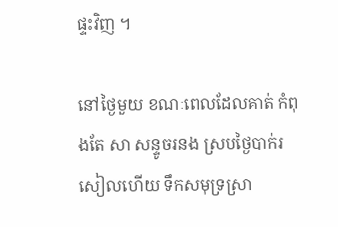ផ្ទះវិញ ។

នៅថ្ងៃមួយ ខណៈពេលដែលគាត់ កំពុងតែ សា សន្ទូចរនង ស្របថ្ងៃបាក់រសៀលហេីយ ទឹកសមុទ្រស្រា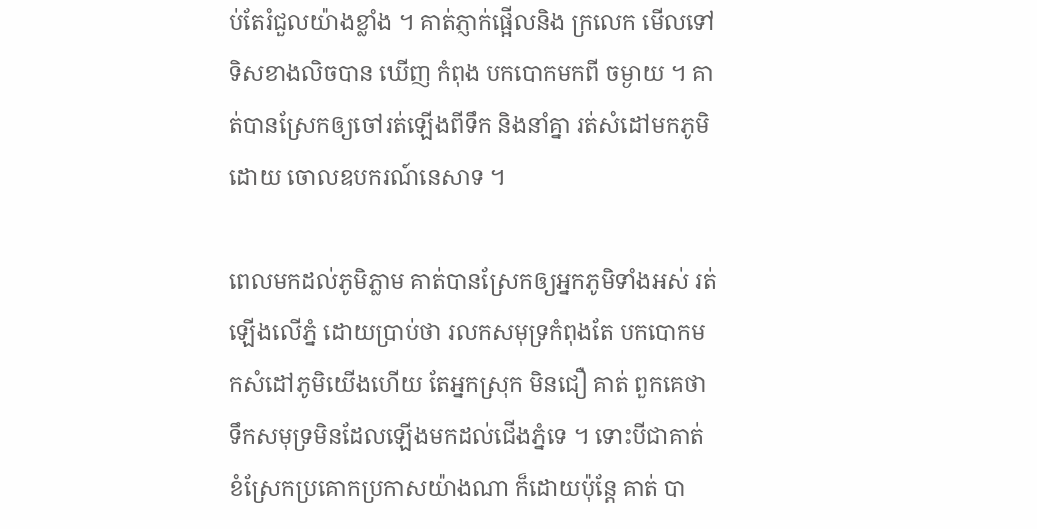ប់តែរំជួលយ៉ាងខ្លាំង ។ គាត់ភ្ញាក់ផ្អើលនិង ក្រលេក មេីលទៅទិសខាងលិចបាន ឃើញ កំពុង បកបោកមកពី ចម្ងាយ ។ គាត់បានស្រែកឲ្យចៅរត់ឡើងពីទឹក និងនាំគ្នា រត់សំដៅមកភូមិ ដោយ ចោលឧបករណ៍នេសាទ ។

ពេលមកដល់ភូមិភ្លាម គាត់បានស្រែកឲ្យអ្នកភូមិទាំងអស់ រត់ឡើងលើភ្នំ ដោយប្រាប់ថា រលកសមុទ្រកំពុងតែ បកបោកមកសំដៅភូមិយេីងហើយ តែអ្នកស្រុក មិនជឿ គាត់ ពួកគេថាទឹកសមុទ្រមិនដែលឡើងមកដល់ជេីងភ្នំទេ ។ ទោះបីជាគាត់ ខំស្រែកប្រគោកប្រកាសយ៉ាងណា ក៏ដោយប៉ុន្តែ គាត់ បា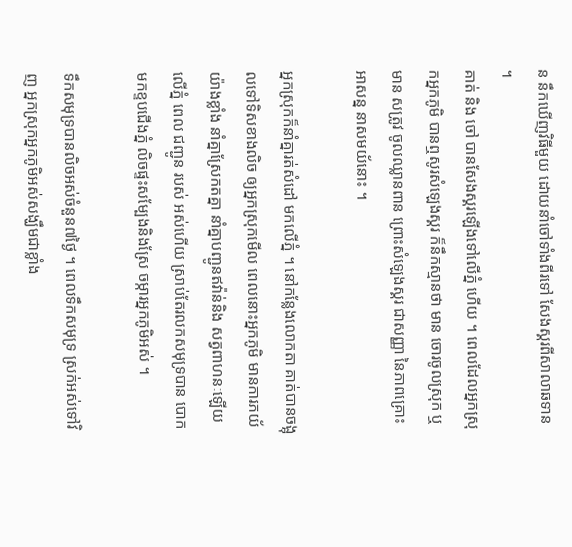ន នឹកឃើញវិធីមួយ ដោយនាំចៅទាំងពីរទៅ សែងស្គរពីសាលាឆទាន ។
គាត់ និង ចៅ បានសែងស្គរឡើងទៅលើភ្នំ ហើយ ។ ពេលដែលអ្នកស្រុកអ្នកភូមិ បានឮសូរសំឡេងស្គរ ក៏នឹកស្មានថា មាន ចោរចូលស្រុក ឬមាន សត្រូវ ចូលឈ្លានពាន ព្រោះសំឡេងស្គរ ជាសញ្ញា នៃភាពគ្រោះអាសន្ន នាសមយ័នោះ ។

អ្នកស្រុកក៏នាំគ្នារត់សំដៅ មកលេីភ្នំ ។ នៅកន្លែងលោកតា គាត់បានចង្អុលទៅទិសខាងលិច ឲ្យអ្នកស្រុកមេីល ពេលនោះអ្នកភូមិ មានការភយ័យ៉ាងខ្លាំង នាំគ្នាស្រែកតគ្នា នាំគ្នាបញ្ជូនឥវ៉ាន់និង សត្វពាហនៈឡើយលើភ្នំ ពេល ជញ្ជូន របស់ អស់ហើយ ស្រាប់តែរលកសមុទ្របាន បោក មកខ្ទបជេីងភ្នំ លិចផ្ទះសម្បែងនិងស្រែ ចម្ការអ្នកភូមិអស់ ។

ទឹកសមុទ្របានលិចអស់ចំនួន៧ថ្ងៃ ។ ពេលទឹកសមុទ្រ ស្រក់អស់ទៅវិញ អ្នកស្រុកអ្នកភូមិអស់សង្ឃឹមជាខ្លាំង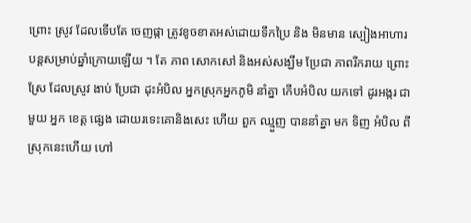ព្រោះ ស្រូវ ដែលទើបតែ ចេញផ្កា ត្រូវខូចខាតអស់ដោយទឹកប្រៃ និង មិនមាន ស្បៀងអាហារ បន្តសម្រាប់ឆ្នាំក្រោយឡើយ ។ តែ ភាព សោកសៅ និងអស់សង្ឃឹម ប្រែជា ភាពរីករាយ ព្រោះស្រែ ដែលស្រូវ ងាប់ ប្រែជា ដុះអំបិល អ្នកស្រុកអ្នកភូមិ នាំគ្នា កេីបអំបិល យកទៅ ដូរអង្ករ ជាមួយ អ្នក ខេត្ត ផ្សេង ដោយរទេះគោនិងសេះ ហើយ ពួក ឈ្មួញ បាននាំគ្នា មក ទិញ អំបិល ពីស្រុកនេះហេីយ ហៅ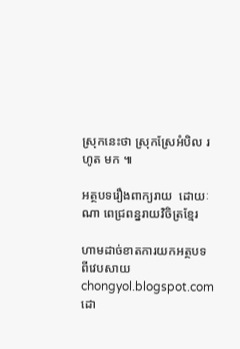ស្រុកនេះថា ស្រុកស្រែអំបិល រហូត មក ៕

អត្ថបទរឿងពាក្យរាយ  ដោយៈ ណា ពេជ្រពន្នរាយវិចិត្រខ្មែរ

ហាមដាច់ខាតការយកអត្ថបទពីវេបសាយ chongyol.blogspot.com ដោ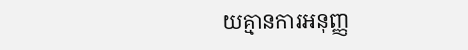យគ្មានការអនុញ្ញ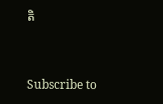តិ


Subscribe to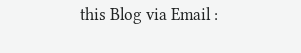this Blog via Email :